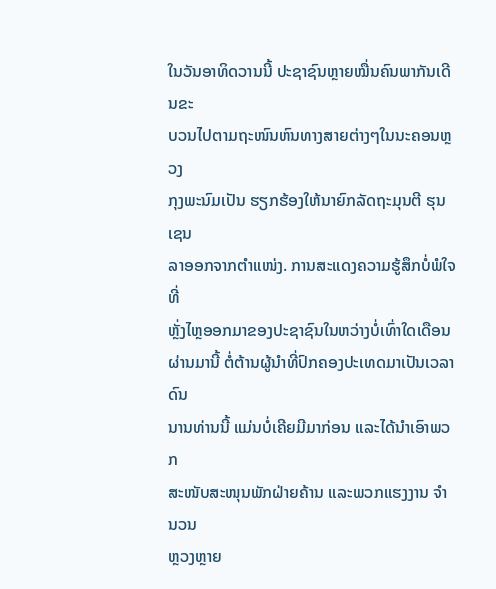ໃນວັນອາທິດວານນີ້ ປະຊາຊົນຫຼາຍໝື່ນຄົນພາກັນເດີນຂະ
ບວນໄປຕາມຖະໜົນຫົນທາງສາຍຕ່າງໆໃນນະຄອນຫຼວງ
ກຸງພະນົມເປັນ ຮຽກຮ້ອງໃຫ້ນາຍົກລັດຖະມຸນຕີ ຮຸນ ເຊນ
ລາອອກຈາກຕຳແໜ່ງ. ການສະແດງຄວາມຮູ້ສຶກບໍ່ພໍໃຈທີ່
ຫຼັ່ງໄຫຼອອກມາຂອງປະຊາຊົນໃນຫວ່າງບໍ່ເທົ່າໃດເດືອນ
ຜ່ານມານີ້ ຕໍ່ຕ້ານຜູ້ນຳທີ່ປົກຄອງປະເທດມາເປັນເວລາດົນ
ນານທ່ານນີ້ ແມ່ນບໍ່ເຄີຍມີມາກ່ອນ ແລະໄດ້ນໍາເອົາພວກ
ສະໜັບສະໜຸນພັກຝ່າຍຄ້ານ ແລະພວກແຮງງານ ຈໍານວນ
ຫຼວງຫຼາຍ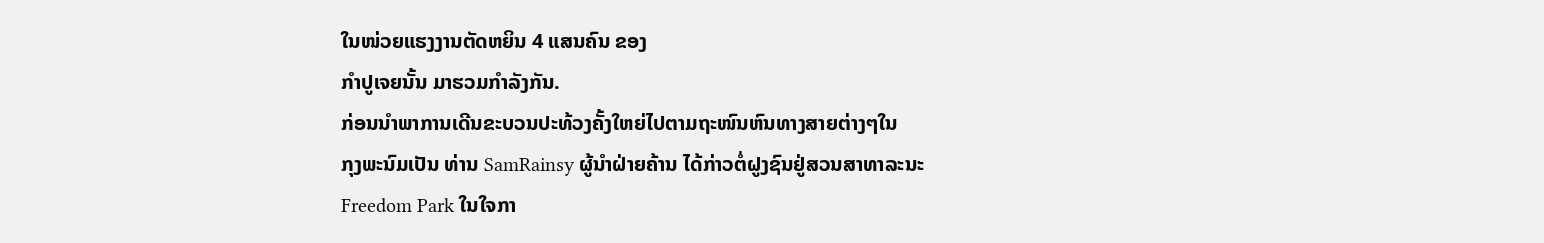ໃນໜ່ວຍແຮງງານຕັດຫຍິນ 4 ແສນຄົນ ຂອງ
ກໍາປູເຈຍນັ້ນ ມາຮວມກໍາລັງກັນ.
ກ່ອນນໍາພາການເດີນຂະບວນປະທ້ວງຄັ້ງໃຫຍ່ໄປຕາມຖະໜົນຫົນທາງສາຍຕ່າງໆໃນ
ກຸງພະນົມເປັນ ທ່ານ SamRainsy ຜູ້ນຳຝ່າຍຄ້ານ ໄດ້ກ່າວຕໍ່ຝູງຊົນຢູ່ສວນສາທາລະນະ
Freedom Park ໃນໃຈກາ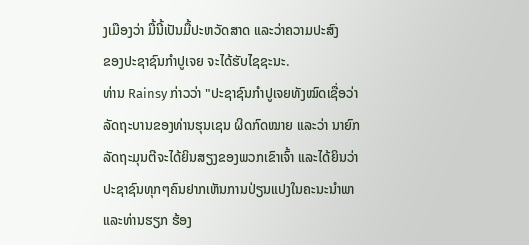ງເມືອງວ່າ ມື້ນີ້ເປັນມື້ປະຫວັດສາດ ແລະວ່າຄວາມປະສົງ
ຂອງປະຊາຊົນກຳປູເຈຍ ຈະໄດ້ຮັບໄຊຊະນະ.
ທ່ານ Rainsy ກ່າວວ່າ "ປະຊາຊົນກຳປູເຈຍທັງໝົດເຊື່ອວ່າ
ລັດຖະບານຂອງທ່ານຮຸນເຊນ ຜິດກົດໝາຍ ແລະວ່າ ນາຍົກ
ລັດຖະມຸນຕີຈະໄດ້ຍິນສຽງຂອງພວກເຂົາເຈົ້າ ແລະໄດ້ຍິນວ່າ
ປະຊາຊົນທຸກໆຄົນຢາກເຫັນການປ່ຽນແປງໃນຄະນະນຳພາ
ແລະທ່ານຮຽກ ຮ້ອງ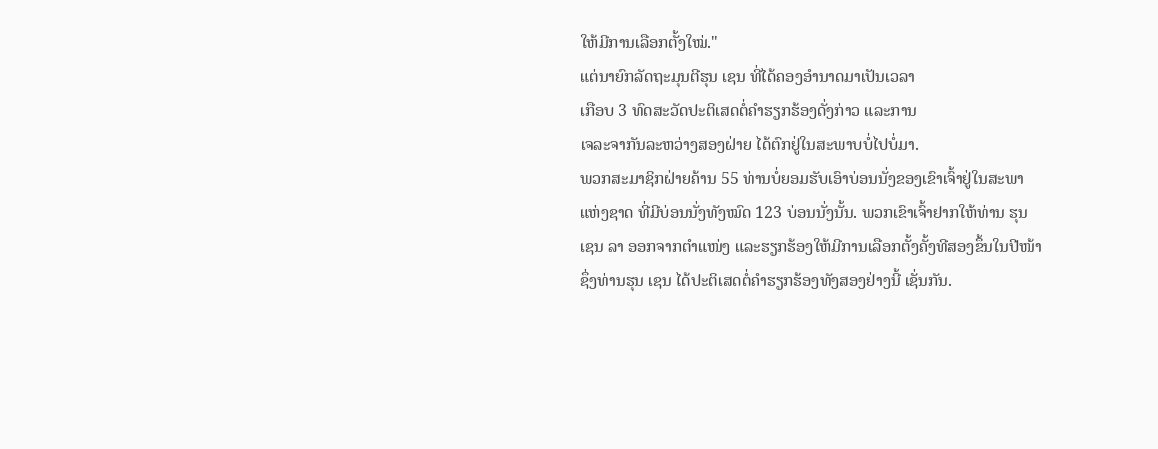ໃຫ້ມີການເລືອກຕັ້ງໃໝ່."
ແຕ່ນາຍົກລັດຖະມຸນຕີຮຸນ ເຊນ ທີ່ໄດ້ຄອງອຳນາດມາເປັນເວລາ
ເກືອບ 3 ທົດສະວັດປະຕິເສດຕໍ່ຄຳຮຽກຮ້ອງດັ່ງກ່າວ ແລະການ
ເຈລະຈາກັນລະຫວ່າງສອງຝ່າຍ ໄດ້ຕົກຢູ່ໃນສະພາບບໍ່ໄປບໍ່ມາ.
ພວກສະມາຊິກຝ່າຍຄ້ານ 55 ທ່ານບໍ່ຍອມຮັບເອົາບ່ອນນັ່ງຂອງເຂົາເຈົ້າຢູ່ໃນສະພາ
ແຫ່ງຊາດ ທີ່ມີບ່ອນນັ່ງທັງໝົດ 123 ບ່ອນນັ່ງນັ້ນ. ພວກເຂົາເຈົ້າຢາກໃຫ້ທ່ານ ຮຸນ
ເຊນ ລາ ອອກຈາກຕຳແໜ່ງ ແລະຮຽກຮ້ອງໃຫ້ມີການເລືອກຕັ້ງຄັ້ງທີສອງຂຶ້ນໃນປີໜ້າ
ຊຶ່ງທ່ານຮຸນ ເຊນ ໄດ້ປະຕິເສດຕໍ່ຄຳຮຽກຮ້ອງທັງສອງຢ່າງນີ້ ເຊັ່ນກັນ.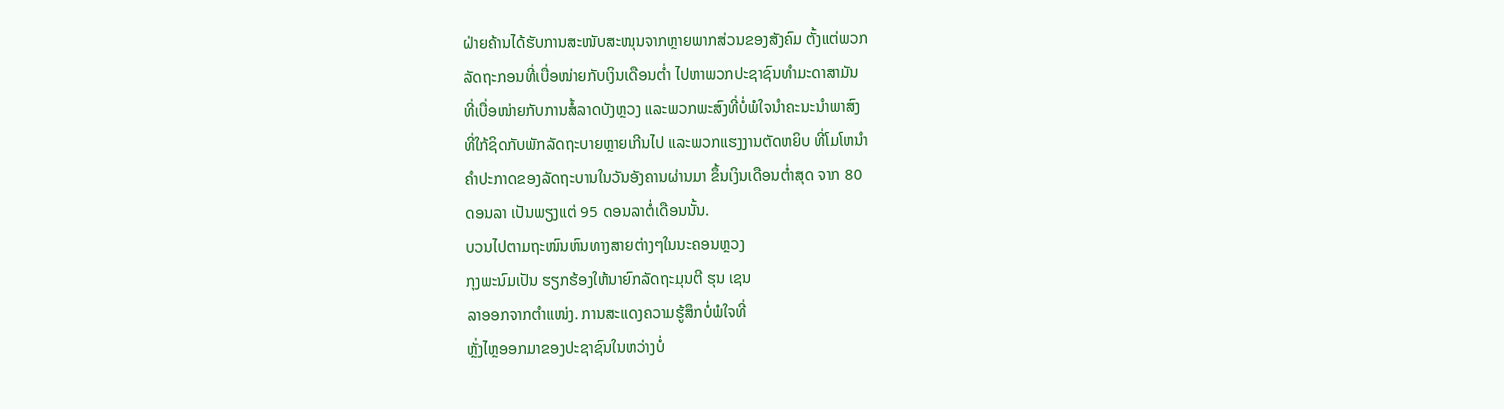ຝ່າຍຄ້ານໄດ້ຮັບການສະໜັບສະໜຸນຈາກຫຼາຍພາກສ່ວນຂອງສັງຄົມ ຕັ້ງແຕ່ພວກ
ລັດຖະກອນທີ່ເບື່ອໜ່າຍກັບເງິນເດືອນຕໍ່າ ໄປຫາພວກປະຊາຊົນທຳມະດາສາມັນ
ທີ່ເບື່ອໜ່າຍກັບການສໍ້ລາດບັງຫຼວງ ແລະພວກພະສົງທີ່ບໍ່ພໍໃຈນໍາຄະນະນໍາພາສົງ
ທີ່ໃກ້ຊິດກັບພັກລັດຖະບາຍຫຼາຍເກີນໄປ ແລະພວກແຮງງານຕັດຫຍິບ ທີ່ໂມໂຫນໍາ
ຄຳປະກາດຂອງລັດຖະບານໃນວັນອັງຄານຜ່ານມາ ຂຶ້ນເງິນເດືອນຕໍ່າສຸດ ຈາກ 80
ດອນລາ ເປັນພຽງແຕ່ 95 ດອນລາຕໍ່ເດືອນນັ້ນ.
ບວນໄປຕາມຖະໜົນຫົນທາງສາຍຕ່າງໆໃນນະຄອນຫຼວງ
ກຸງພະນົມເປັນ ຮຽກຮ້ອງໃຫ້ນາຍົກລັດຖະມຸນຕີ ຮຸນ ເຊນ
ລາອອກຈາກຕຳແໜ່ງ. ການສະແດງຄວາມຮູ້ສຶກບໍ່ພໍໃຈທີ່
ຫຼັ່ງໄຫຼອອກມາຂອງປະຊາຊົນໃນຫວ່າງບໍ່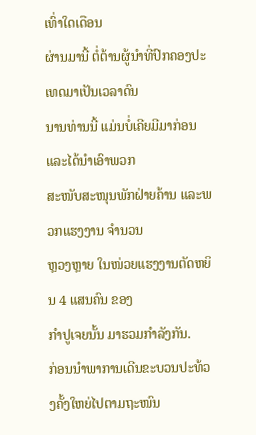ເທົ່າໃດເດືອນ
ຜ່ານມານີ້ ຕໍ່ຕ້ານຜູ້ນຳທີ່ປົກຄອງປະເທດມາເປັນເວລາດົນ
ນານທ່ານນີ້ ແມ່ນບໍ່ເຄີຍມີມາກ່ອນ ແລະໄດ້ນໍາເອົາພວກ
ສະໜັບສະໜຸນພັກຝ່າຍຄ້ານ ແລະພວກແຮງງານ ຈໍານວນ
ຫຼວງຫຼາຍ ໃນໜ່ວຍແຮງງານຕັດຫຍິນ 4 ແສນຄົນ ຂອງ
ກໍາປູເຈຍນັ້ນ ມາຮວມກໍາລັງກັນ.
ກ່ອນນໍາພາການເດີນຂະບວນປະທ້ວງຄັ້ງໃຫຍ່ໄປຕາມຖະໜົນ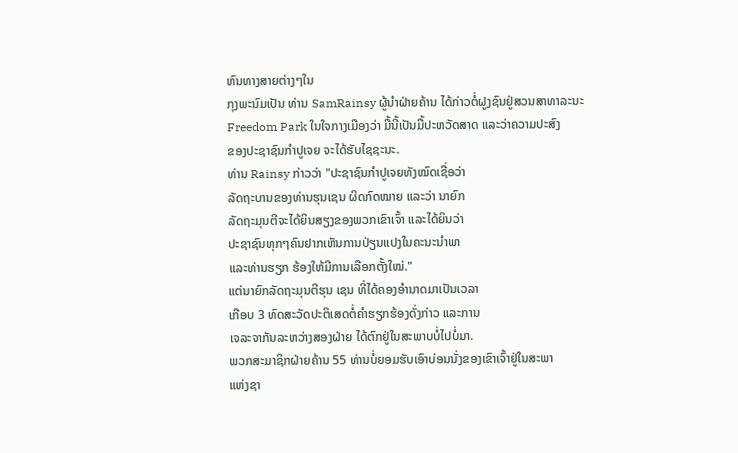ຫົນທາງສາຍຕ່າງໆໃນ
ກຸງພະນົມເປັນ ທ່ານ SamRainsy ຜູ້ນຳຝ່າຍຄ້ານ ໄດ້ກ່າວຕໍ່ຝູງຊົນຢູ່ສວນສາທາລະນະ
Freedom Park ໃນໃຈກາງເມືອງວ່າ ມື້ນີ້ເປັນມື້ປະຫວັດສາດ ແລະວ່າຄວາມປະສົງ
ຂອງປະຊາຊົນກຳປູເຈຍ ຈະໄດ້ຮັບໄຊຊະນະ.
ທ່ານ Rainsy ກ່າວວ່າ "ປະຊາຊົນກຳປູເຈຍທັງໝົດເຊື່ອວ່າ
ລັດຖະບານຂອງທ່ານຮຸນເຊນ ຜິດກົດໝາຍ ແລະວ່າ ນາຍົກ
ລັດຖະມຸນຕີຈະໄດ້ຍິນສຽງຂອງພວກເຂົາເຈົ້າ ແລະໄດ້ຍິນວ່າ
ປະຊາຊົນທຸກໆຄົນຢາກເຫັນການປ່ຽນແປງໃນຄະນະນຳພາ
ແລະທ່ານຮຽກ ຮ້ອງໃຫ້ມີການເລືອກຕັ້ງໃໝ່."
ແຕ່ນາຍົກລັດຖະມຸນຕີຮຸນ ເຊນ ທີ່ໄດ້ຄອງອຳນາດມາເປັນເວລາ
ເກືອບ 3 ທົດສະວັດປະຕິເສດຕໍ່ຄຳຮຽກຮ້ອງດັ່ງກ່າວ ແລະການ
ເຈລະຈາກັນລະຫວ່າງສອງຝ່າຍ ໄດ້ຕົກຢູ່ໃນສະພາບບໍ່ໄປບໍ່ມາ.
ພວກສະມາຊິກຝ່າຍຄ້ານ 55 ທ່ານບໍ່ຍອມຮັບເອົາບ່ອນນັ່ງຂອງເຂົາເຈົ້າຢູ່ໃນສະພາ
ແຫ່ງຊາ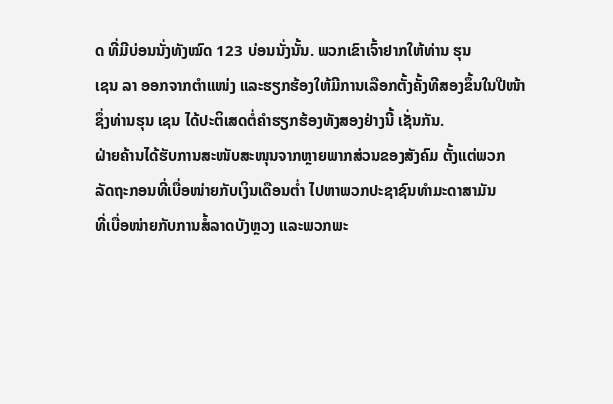ດ ທີ່ມີບ່ອນນັ່ງທັງໝົດ 123 ບ່ອນນັ່ງນັ້ນ. ພວກເຂົາເຈົ້າຢາກໃຫ້ທ່ານ ຮຸນ
ເຊນ ລາ ອອກຈາກຕຳແໜ່ງ ແລະຮຽກຮ້ອງໃຫ້ມີການເລືອກຕັ້ງຄັ້ງທີສອງຂຶ້ນໃນປີໜ້າ
ຊຶ່ງທ່ານຮຸນ ເຊນ ໄດ້ປະຕິເສດຕໍ່ຄຳຮຽກຮ້ອງທັງສອງຢ່າງນີ້ ເຊັ່ນກັນ.
ຝ່າຍຄ້ານໄດ້ຮັບການສະໜັບສະໜຸນຈາກຫຼາຍພາກສ່ວນຂອງສັງຄົມ ຕັ້ງແຕ່ພວກ
ລັດຖະກອນທີ່ເບື່ອໜ່າຍກັບເງິນເດືອນຕໍ່າ ໄປຫາພວກປະຊາຊົນທຳມະດາສາມັນ
ທີ່ເບື່ອໜ່າຍກັບການສໍ້ລາດບັງຫຼວງ ແລະພວກພະ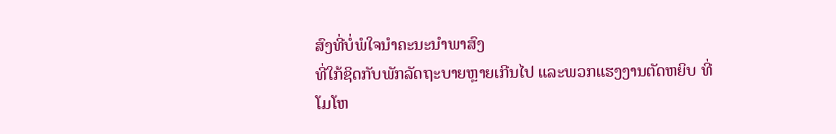ສົງທີ່ບໍ່ພໍໃຈນໍາຄະນະນໍາພາສົງ
ທີ່ໃກ້ຊິດກັບພັກລັດຖະບາຍຫຼາຍເກີນໄປ ແລະພວກແຮງງານຕັດຫຍິບ ທີ່ໂມໂຫ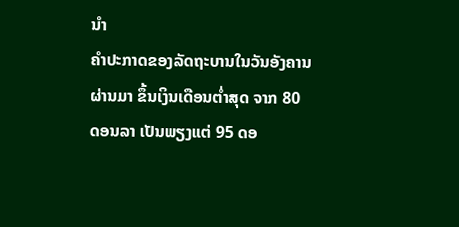ນໍາ
ຄຳປະກາດຂອງລັດຖະບານໃນວັນອັງຄານຜ່ານມາ ຂຶ້ນເງິນເດືອນຕໍ່າສຸດ ຈາກ 80
ດອນລາ ເປັນພຽງແຕ່ 95 ດອ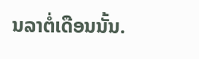ນລາຕໍ່ເດືອນນັ້ນ.